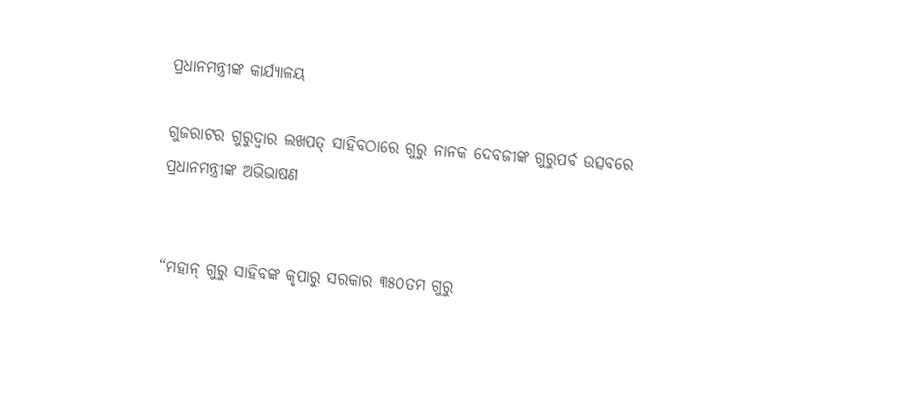ପ୍ରଧାନମନ୍ତ୍ରୀଙ୍କ କାର୍ଯ୍ୟାଳୟ

ଗୁଜରାଟର ଗୁରୁଦ୍ୱାର ଲଖପତ୍ ସାହିବଠାରେ ଗୁରୁ ନାନକ ଦେବଜୀଙ୍କ ଗୁରୁପର୍ବ ଉତ୍ସବରେ ପ୍ରଧାନମନ୍ତ୍ରୀଙ୍କ ଅଭିଭାଷଣ


“ମହାନ୍ ଗୁରୁ ସାହିବଙ୍କ କୃପାରୁ ସରକାର ୩୫୦ତମ ଗୁରୁ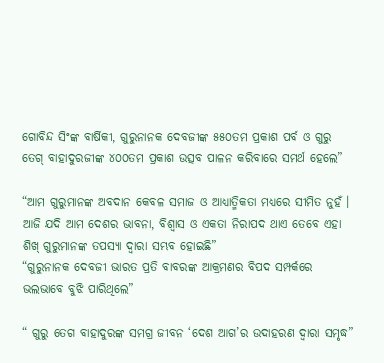ଗୋବିନ୍ଦ ସିଂଙ୍କ ବାର୍ଷିକୀ, ଗୁରୁନାନକ ଦେବଜୀଙ୍କ ୫୫୦ତମ ପ୍ରକାଶ ପର୍ବ ଓ ଗୁରୁ ତେଗ୍ ବାହାଦୁରଜୀଙ୍କ ୪୦୦ତମ ପ୍ରକାଶ ଉତ୍ସବ ପାଳନ କରିବାରେ ସମର୍ଥ ହେଲେ”

“ଆମ ଗୁରୁମାନଙ୍କ ଅବଦାନ କେବଳ ସମାଜ ଓ ଆଧ୍ୟାତ୍ମିକତା ମଧ୍ୟରେ ସୀମିତ ନୁହଁ । ଆଜି ଯଦି ଆମ ଦେଶର ଭାବନା, ବିଶ୍ୱାସ ଓ ଏକତା ନିରାପଦ ଥାଏ ତେବେ ଏହା ଶିଖ୍ ଗୁରୁମାନଙ୍କ ତପସ୍ୟା ଦ୍ୱାରା ସମ୍ଭବ ହୋଇଛି”
“ଗୁରୁନାନକ ଦେବଜୀ ଭାରତ ପ୍ରତି ବାବରଙ୍କ ଆକ୍ରମଣର ବିପଦ ସମ୍ପର୍କରେ ଭଲଭାବେ ବୁଝି ପାରିଥିଲେ”

“ ଗୁରୁ ତେଗ ବାହାଦୁରଙ୍କ ସମଗ୍ର ଜୀବନ ‘ଦେଶ ଆଗ’ର ଉଦାହରଣ ଦ୍ୱାରା ସମୃଦ୍ଧ”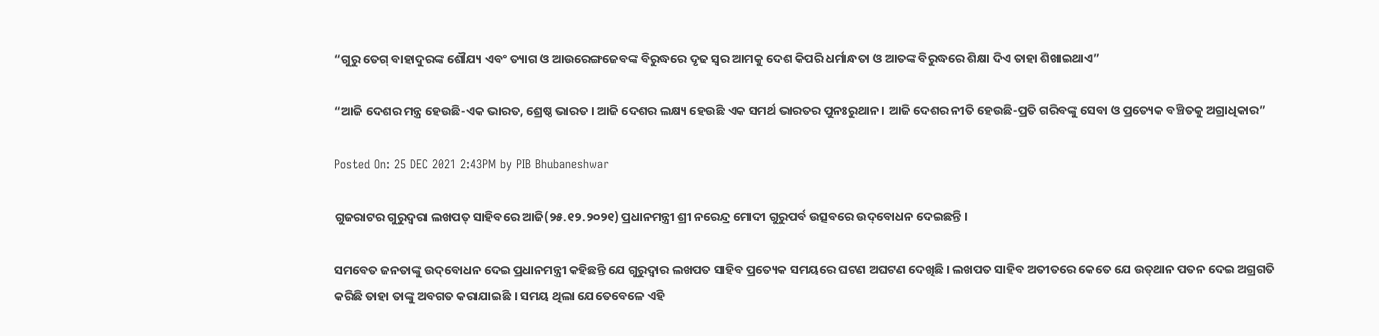“ଗୁରୁ ତେଗ୍ ବାହାଦୁରଙ୍କ ଶୌଯ୍ୟ ଏବଂ ତ୍ୟାଗ ଓ ଆଉରେଙ୍ଗଜେବଙ୍କ ବିରୁଦ୍ଧରେ ଦୃଢ ସ୍ୱର ଆମକୁ ଦେଶ କିପରି ଧର୍ମାନ୍ଧତା ଓ ଆତଙ୍କ ବିରୁଦ୍ଧରେ ଶିକ୍ଷା ଦିଏ ତାହା ଶିଖାଇଥାଏ”

“ଆଜି ଦେଶର ମନ୍ତ୍ର ହେଉଛି-ଏକ ଭାରତ, ଶ୍ରେଷ୍ଠ ଭାରତ । ଆଜି ଦେଶର ଲକ୍ଷ୍ୟ ହେଉଛି ଏକ ସମର୍ଥ ଭାରତର ପୁନଃରୁଥାନ । ଆଜି ଦେଶର ନୀତି ହେଉଛି-ପ୍ରତି ଗରିବଙ୍କୁ ସେବା ଓ ପ୍ରତ୍ୟେକ ବଞ୍ଚିତକୁ ଅଗ୍ରାଧିକାର”

Posted On: 25 DEC 2021 2:43PM by PIB Bhubaneshwar

ଗୁଜରାଟର ଗୁରୁଦ୍ୱରା ଲଖପତ୍ ସାହିବରେ ଆଜି(୨୫.୧୨.୨୦୨୧) ପ୍ରଧାନମନ୍ତ୍ରୀ ଶ୍ରୀ ନରେନ୍ଦ୍ର ମୋଦୀ ଗୁରୁପର୍ବ ଉତ୍ସବରେ ଉଦ୍‌ବୋଧନ ଦେଇଛନ୍ତି ।

ସମବେତ ଜନତାଙ୍କୁ ଉଦ୍‌ବୋଧନ ଦେଇ ପ୍ରଧାନମନ୍ତ୍ରୀ କହିଛନ୍ତି ଯେ ଗୁରୁଦ୍ୱାର ଲଖପତ ସାହିବ ପ୍ରତ୍ୟେକ ସମୟରେ ଘଟଣ ଅଘଟଣ ଦେଖିଛି । ଲଖପତ ସାହିବ ଅତୀତରେ କେତେ ଯେ ଉତ୍‌ଥାନ ପତନ ଦେଇ ଅଗ୍ରଗତି କରିଛି ତାହା ତାଙ୍କୁ ଅବଗତ କରାଯାଇଛି । ସମୟ ଥିଲା ଯେତେବେଳେ ଏହି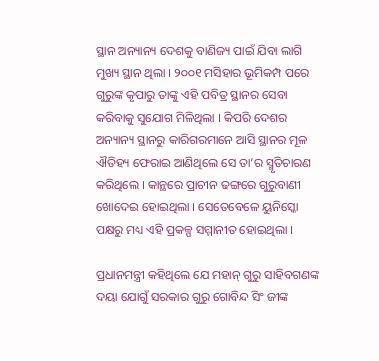ସ୍ଥାନ ଅନ୍ୟାନ୍ୟ ଦେଶକୁ ବାଣିଜ୍ୟ ପାଇଁ ଯିବା ଲାଗି ମୁଖ୍ୟ ସ୍ଥାନ ଥିଲା । ୨୦୦୧ ମସିହାର ଭୂମିକମ୍ପ ପରେ ଗୁରୁଙ୍କ କୃପାରୁ ତାଙ୍କୁ ଏହି ପବିତ୍ର ସ୍ଥାନର ସେବା କରିବାକୁ ସୁଯୋଗ ମିଳିଥିଲା । କିପରି ଦେଶର ଅନ୍ୟାନ୍ୟ ସ୍ଥାନରୁ କାରିଗରମାନେ ଆସି ସ୍ଥାନର ମୂଳ ଐତିହ୍ୟ ଫେରାଇ ଆଣିଥିଲେ ସେ ତା’ର ସ୍ମୃତିଚାରଣ କରିଥିଲେ । କାନ୍ଥରେ ପ୍ରାଚୀନ ଢଙ୍ଗରେ ଗୁରୁବାଣୀ ଖୋଦେଇ ହୋଇଥିଲା । ସେତେବେଳେ ୟୁନିସ୍କୋ ପକ୍ଷରୁ ମଧ୍ୟ ଏହି ପ୍ରକଳ୍ପ ସମ୍ମାନୀତ ହୋଇଥିଲା ।

ପ୍ରଧାନମନ୍ତ୍ରୀ କହିଥିଲେ ଯେ ମହାନ୍ ଗୁରୁ ସାହିବଗଣଙ୍କ ଦୟା ଯୋଗୁଁ ସରକାର ଗୁରୁ ଗୋବିନ୍ଦ ସିଂ ଜୀଙ୍କ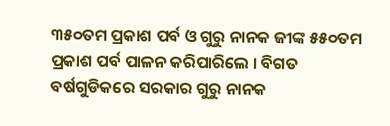୩୫୦ତମ ପ୍ରକାଶ ପର୍ବ ଓ ଗୁରୁ ନାନକ ଜୀଙ୍କ ୫୫୦ତମ ପ୍ରକାଶ ପର୍ବ ପାଳନ କରିପାରିଲେ । ବିଗତ ବର୍ଷଗୁଡିକରେ ସରକାର ଗୁରୁ ନାନକ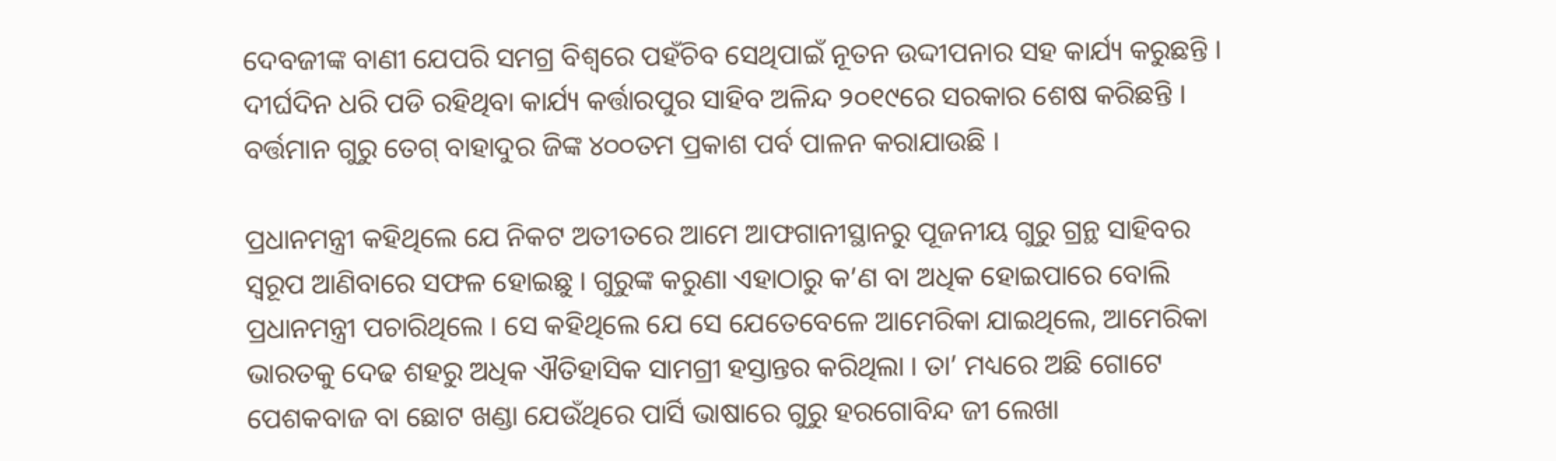ଦେବଜୀଙ୍କ ବାଣୀ ଯେପରି ସମଗ୍ର ବିଶ୍ୱରେ ପହଁଚିବ ସେଥିପାଇଁ ନୂତନ ଉଦ୍ଦୀପନାର ସହ କାର୍ଯ୍ୟ କରୁଛନ୍ତି । ଦୀର୍ଘଦିନ ଧରି ପଡି ରହିଥିବା କାର୍ଯ୍ୟ କର୍ତ୍ତାରପୁର ସାହିବ ଅଳିନ୍ଦ ୨୦୧୯ରେ ସରକାର ଶେଷ କରିଛନ୍ତି । ବର୍ତ୍ତମାନ ଗୁରୁ ତେଗ୍ ବାହାଦୁର ଜିଙ୍କ ୪୦୦ତମ ପ୍ରକାଶ ପର୍ବ ପାଳନ କରାଯାଉଛି ।

ପ୍ରଧାନମନ୍ତ୍ରୀ କହିଥିଲେ ଯେ ନିକଟ ଅତୀତରେ ଆମେ ଆଫଗାନୀସ୍ଥାନରୁ ପୂଜନୀୟ ଗୁରୁ ଗ୍ରନ୍ଥ ସାହିବର ସ୍ୱରୂପ ଆଣିବାରେ ସଫଳ ହୋଇଛୁ । ଗୁରୁଙ୍କ କରୁଣା ଏହାଠାରୁ କ’ଣ ବା ଅଧିକ ହୋଇପାରେ ବୋଲି ପ୍ରଧାନମନ୍ତ୍ରୀ ପଚାରିଥିଲେ । ସେ କହିଥିଲେ ଯେ ସେ ଯେତେବେଳେ ଆମେରିକା ଯାଇଥିଲେ, ଆମେରିକା ଭାରତକୁ ଦେଢ ଶହରୁ ଅଧିକ ଐତିହାସିକ ସାମଗ୍ରୀ ହସ୍ତାନ୍ତର କରିଥିଲା । ତା’ ମଧ୍ୟରେ ଅଛି ଗୋଟେ ପେଶକବାଜ ବା ଛୋଟ ଖଣ୍ଡା ଯେଉଁଥିରେ ପାର୍ସି ଭାଷାରେ ଗୁରୁ ହରଗୋବିନ୍ଦ ଜୀ ଲେଖା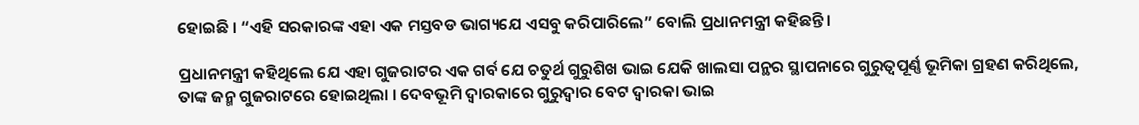ହୋଇଛି । “ଏହି ସରକାରଙ୍କ ଏହା ଏକ ମସ୍ତବଡ ଭାଗ୍ୟଯେ ଏସବୁ କରିପାରିଲେ” ବୋଲି ପ୍ରଧାନମନ୍ତ୍ରୀ କହିଛନ୍ତି ।

ପ୍ରଧାନମନ୍ତ୍ରୀ କହିଥିଲେ ଯେ ଏହା ଗୁଜରାଟର ଏକ ଗର୍ବ ଯେ ଚତୁର୍ଥ ଗୁରୁଶିଖ ଭାଇ ଯେକି ଖାଲସା ପନ୍ଥର ସ୍ଥାପନାରେ ଗୁରୁତ୍ୱପୂର୍ଣ୍ଣ ଭୂମିକା ଗ୍ରହଣ କରିଥିଲେ, ତାଙ୍କ ଜନ୍ମ ଗୁଜରାଟରେ ହୋଇଥିଲା । ଦେବଭୂମି ଦ୍ୱାରକାରେ ଗୁରୁଦ୍ୱାର ବେଟ ଦ୍ୱାରକା ଭାଇ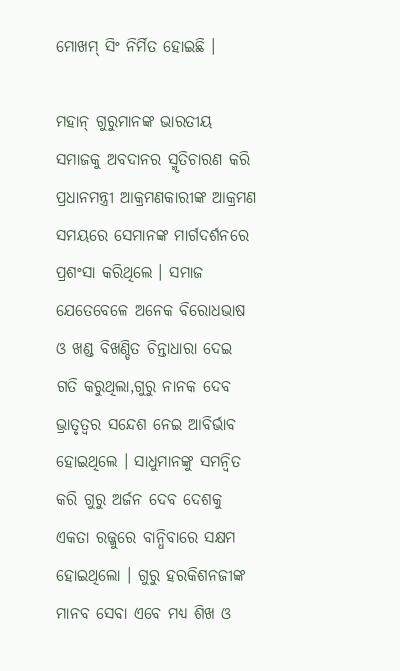ମୋଖମ୍ ସିଂ ନିର୍ମିତ ହୋଇଛି ।

ମହାନ୍ ଗୁରୁମାନଙ୍କ ଭାରତୀୟ ସମାଜକୁ ଅବଦାନର ସ୍ମୃତିଚାରଣ କରି ପ୍ରଧାନମନ୍ତ୍ରୀ ଆକ୍ରମଣକାରୀଙ୍କ ଆକ୍ରମଣ ସମୟରେ ସେମାନଙ୍କ ମାର୍ଗଦର୍ଶନରେ ପ୍ରଶଂସା କରିଥିଲେ । ସମାଜ ଯେତେବେଳେ ଅନେକ ବିରୋଧଭାଷ ଓ ଖଣ୍ଡ ବିଖଣ୍ଡିତ ଚିନ୍ତାଧାରା ଦେଇ ଗତି କରୁଥିଲା,ଗୁରୁ ନାନକ ଦେବ ଭ୍ରାତୃତ୍ୱର ସନ୍ଦେଶ ନେଇ ଆବିର୍ଭାବ ହୋଇଥିଲେ । ସାଧୁମାନଙ୍କୁ ସମନ୍ୱିତ କରି ଗୁରୁ ଅର୍ଜନ ଦେବ ଦେଶକୁ ଏକତା ରଜ୍ଜୁରେ ବାନ୍ଧିବାରେ ସକ୍ଷମ ହୋଇଥିଲୋ । ଗୁରୁ ହରକିଶନଜୀଙ୍କ ମାନବ ସେବା ଏବେ ମଧ୍ୟ ଶିଖ ଓ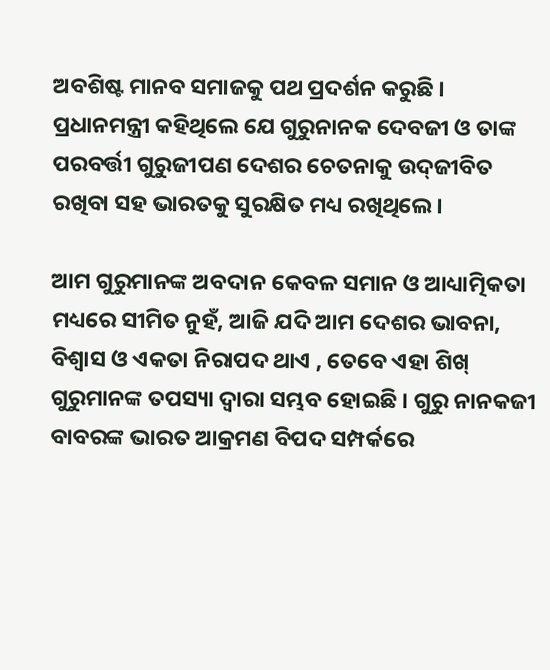ଅବଶିଷ୍ଟ ମାନବ ସମାଜକୁ ପଥ ପ୍ରଦର୍ଶନ କରୁଛି । ପ୍ରଧାନମନ୍ତ୍ରୀ କହିଥିଲେ ଯେ ଗୁରୁନାନକ ଦେବଜୀ ଓ ତାଙ୍କ ପରବର୍ତ୍ତୀ ଗୁରୁଜୀପଣ ଦେଶର ଚେତନାକୁ ଉଦ୍‌ଜୀବିତ ରଖିବା ସହ ଭାରତକୁ ସୁରକ୍ଷିତ ମଧ୍ୟ ରଖିଥିଲେ ।

ଆମ ଗୁରୁମାନଙ୍କ ଅବଦାନ କେବଳ ସମାନ ଓ ଆଧ୍ୟାତ୍ମିକତା ମଧ୍ୟରେ ସୀମିତ ନୁହଁ, ଆଜି ଯଦି ଆମ ଦେଶର ଭାବନା, ବିଶ୍ୱାସ ଓ ଏକତା ନିରାପଦ ଥାଏ , ତେବେ ଏହା ଶିଖ୍ ଗୁରୁମାନଙ୍କ ତପସ୍ୟା ଦ୍ୱାରା ସମ୍ଭବ ହୋଇଛି । ଗୁରୁ ନାନକଜୀ ବାବରଙ୍କ ଭାରତ ଆକ୍ରମଣ ବିପଦ ସମ୍ପର୍କରେ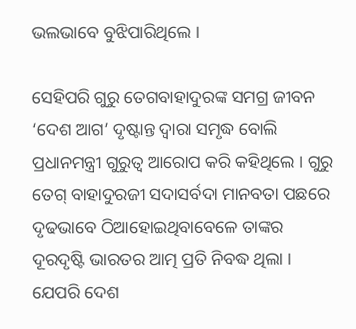ଭଲଭାବେ ବୁଝିପାରିଥିଲେ ।

ସେହିପରି ଗୁରୁ ତେଗବାହାଦୁରଙ୍କ ସମଗ୍ର ଜୀବନ ‘ଦେଶ ଆଗ’ ଦୃଷ୍ଟାନ୍ତ ଦ୍ୱାରା ସମୃଦ୍ଧ ବୋଲି ପ୍ରଧାନମନ୍ତ୍ରୀ ଗୁରୁତ୍ୱ ଆରୋପ କରି କହିଥିଲେ । ଗୁରୁ ତେଗ୍ ବାହାଦୁରଜୀ ସଦାସର୍ବଦା ମାନବତା ପଛରେ ଦୃଢଭାବେ ଠିଆହୋଇଥିବାବେଳେ ତାଙ୍କର ଦୂରଦୃଷ୍ଟି ଭାରତର ଆତ୍ମ ପ୍ରତି ନିବଦ୍ଧ ଥିଲା । ଯେପରି ଦେଶ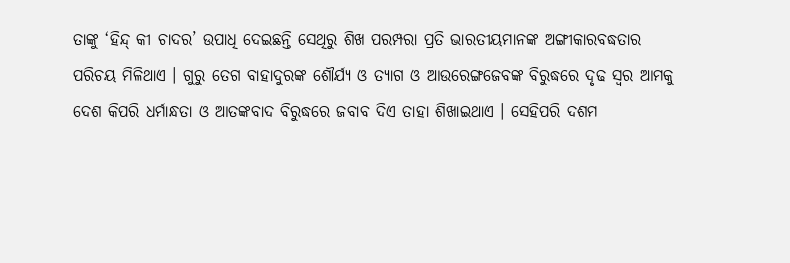ତାଙ୍କୁ ‘ହିନ୍ଦ୍ କୀ ଚାଦର’ ଉପାଧି ଦେଇଛନ୍ତି ସେଥିରୁ ଶିଖ ପରମ୍ପରା ପ୍ରତି ଭାରତୀୟମାନଙ୍କ ଅଙ୍ଗୀକାରବଦ୍ଧତାର ପରିଚୟ ମିଳିଥାଏ । ଗୁରୁ ତେଗ ବାହାଦୁରଙ୍କ ଶୌର୍ଯ୍ୟ ଓ ତ୍ୟାଗ ଓ ଆଉରେଙ୍ଗଜେବଙ୍କ ବିରୁଦ୍ଧରେ ଦୃଢ ସ୍ୱର ଆମକୁ ଦେଶ କିପରି ଧର୍ମାନ୍ଧତା ଓ ଆତଙ୍କବାଦ ବିରୁଦ୍ଧରେ ଜବାବ ଦିଏ ତାହା ଶିଖାଇଥାଏ । ସେହିପରି ଦଶମ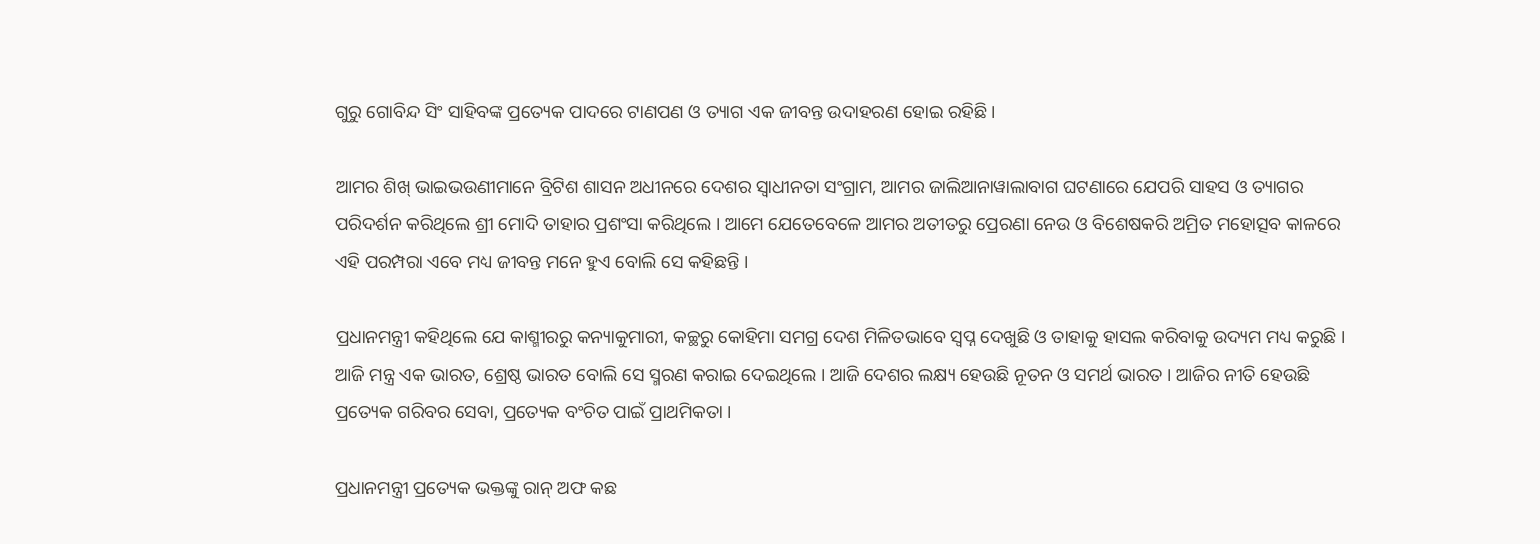ଗୁରୁ ଗୋବିନ୍ଦ ସିଂ ସାହିବଙ୍କ ପ୍ରତ୍ୟେକ ପାଦରେ ଟାଣପଣ ଓ ତ୍ୟାଗ ଏକ ଜୀବନ୍ତ ଉଦାହରଣ ହୋଇ ରହିଛି ।

ଆମର ଶିଖ୍ ଭାଇଭଉଣୀମାନେ ବ୍ରିଟିଶ ଶାସନ ଅଧୀନରେ ଦେଶର ସ୍ୱାଧୀନତା ସଂଗ୍ରାମ, ଆମର ଜାଲିଆନାୱାଲାବାଗ ଘଟଣାରେ ଯେପରି ସାହସ ଓ ତ୍ୟାଗର ପରିଦର୍ଶନ କରିଥିଲେ ଶ୍ରୀ ମୋଦି ତାହାର ପ୍ରଶଂସା କରିଥିଲେ । ଆମେ ଯେତେବେଳେ ଆମର ଅତୀତରୁ ପ୍ରେରଣା ନେଉ ଓ ବିଶେଷକରି ଅମ୍ରିତ ମହୋତ୍ସବ କାଳରେ ଏହି ପରମ୍ପରା ଏବେ ମଧ୍ୟ ଜୀବନ୍ତ ମନେ ହୁଏ ବୋଲି ସେ କହିଛନ୍ତି ।

ପ୍ରଧାନମନ୍ତ୍ରୀ କହିଥିଲେ ଯେ କାଶ୍ମୀରରୁ କନ୍ୟାକୁମାରୀ, କଚ୍ଛରୁ କୋହିମା ସମଗ୍ର ଦେଶ ମିଳିତଭାବେ ସ୍ୱପ୍ନ ଦେଖୁଛି ଓ ତାହାକୁ ହାସଲ କରିବାକୁ ଉଦ୍ୟମ ମଧ୍ୟ କରୁଛି । ଆଜି ମନ୍ତ୍ର ଏକ ଭାରତ, ଶ୍ରେଷ୍ଠ ଭାରତ ବୋଲି ସେ ସ୍ମରଣ କରାଇ ଦେଇଥିଲେ । ଆଜି ଦେଶର ଲକ୍ଷ୍ୟ ହେଉଛି ନୂତନ ଓ ସମର୍ଥ ଭାରତ । ଆଜିର ନୀତି ହେଉଛି ପ୍ରତ୍ୟେକ ଗରିବର ସେବା, ପ୍ରତ୍ୟେକ ବଂଚିତ ପାଇଁ ପ୍ରାଥମିକତା ।

ପ୍ରଧାନମନ୍ତ୍ରୀ ପ୍ରତ୍ୟେକ ଭକ୍ତଙ୍କୁ ରାନ୍ ଅଫ କଛ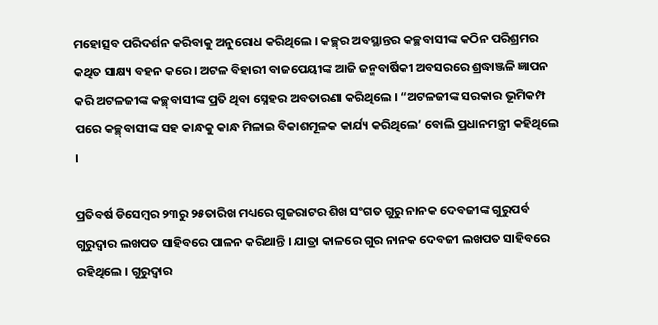ମହୋତ୍ସବ ପରିଦର୍ଶନ କରିବାକୁ ଅନୁରୋଧ କରିଥିଲେ । କଚ୍ଛ୍‌ର ଅବସ୍ଥାନ୍ତର କଚ୍ଛବାସୀଙ୍କ କଠିନ ପରିଶ୍ରମର କଥିତ ସାକ୍ଷ୍ୟ ବହନ କରେ । ଅଟଳ ବିହାରୀ ବାଜପେୟୀଙ୍କ ଆଜି ଜନ୍ମବାର୍ଷିକୀ ଅବସରରେ ଶ୍ରଦ୍ଧାଞ୍ଜଳି ଜ୍ଞାପନ କରି ଅଟଳଜୀଙ୍କ କଚ୍ଛ୍‌ବାସୀଙ୍କ ପ୍ରତି ଥିବା ସ୍ନେହର ଅବତାରଣା କରିଥିଲେ । “ଅଟଳଜୀଙ୍କ ସରକାର ଭୂମିକମ୍ପ ପରେ କଚ୍ଛ୍‌ବାସୀଙ୍କ ସହ କାନ୍ଧକୁ କାନ୍ଧ ମିଳାଇ ବିକାଶମୂଳକ କାର୍ଯ୍ୟ କରିଥିଲେ’ ବୋଲି ପ୍ରଧାନମନ୍ତ୍ରୀ କହିଥିଲେ ।

ପ୍ରତିବର୍ଷ ଡିସେମ୍ବର ୨୩ରୁ ୨୫ତାରିଖ ମଧ୍ୟରେ ଗୁଜରାଟର ଶିଖ ସଂଗତ ଗୁରୁ ନାନକ ଦେବଜୀଙ୍କ ଗୁରୁପର୍ବ ଗୁରୁଦ୍ୱାର ଲଖପତ ସାହିବରେ ପାଳନ କରିଥାନ୍ତି । ଯାତ୍ରା କାଳରେ ଗୁର ନାନକ ଦେବଜୀ ଲଖପତ ସାହିବରେ ରହିଥିଲେ । ଗୁରୁଦ୍ୱାର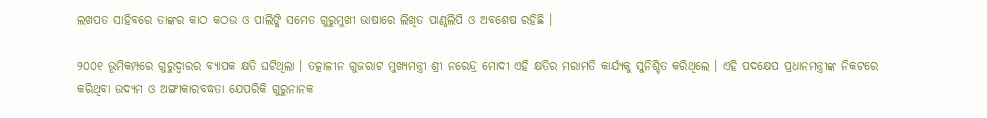ଲଖପତ ସାହିବରେ ତାଙ୍କର କାଠ କଠଉ ଓ ପାଲିଙ୍କି ସମେତ ଗୁରୁମୁଖୀ ଭାଷାରେ ଲିଖିତ ପାଣ୍ଠଲିପି ଓ ଅବଶେଷ ରହିଛି ।

୨୦୦୧ ଭୂମିକମ୍ପରେ ଗୁରୁଦ୍ୱାରର ବ୍ୟାପକ କ୍ଷତି ଘଟିଥିଲା । ତତ୍କାଳୀନ ଗୁଜରାଟ ମୁଖ୍ୟମନ୍ତ୍ରୀ ଶ୍ରୀ ନରେନ୍ଦ୍ର ମୋଦୀ ଏହି କ୍ଷତିର ମରାମତି କାର୍ଯ୍ୟକୁ ସୁନିଶ୍ଚିତ କରିଥିଲେ । ଏହି ପଦକ୍ଷେପ ପ୍ରଧାନମନ୍ତ୍ରୀଙ୍କ ନିକଟରେ କରିଥିବା ଉଦ୍ୟମ ଓ ଅଙ୍ଗୀକାରବଦ୍ଧତା ଯେପରିକି ଗୁରୁନାନକ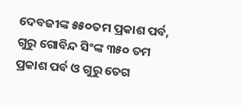ଦେବଜୀଙ୍କ ୫୫୦ତମ ପ୍ରକାଶ ପର୍ବ, ଗୁରୁ ଗୋବିନ୍ଦ ସିଂଙ୍କ ୩୫୦ ତମ ପ୍ରକାଶ ପର୍ବ ଓ ଗୁରୁ ତେଗ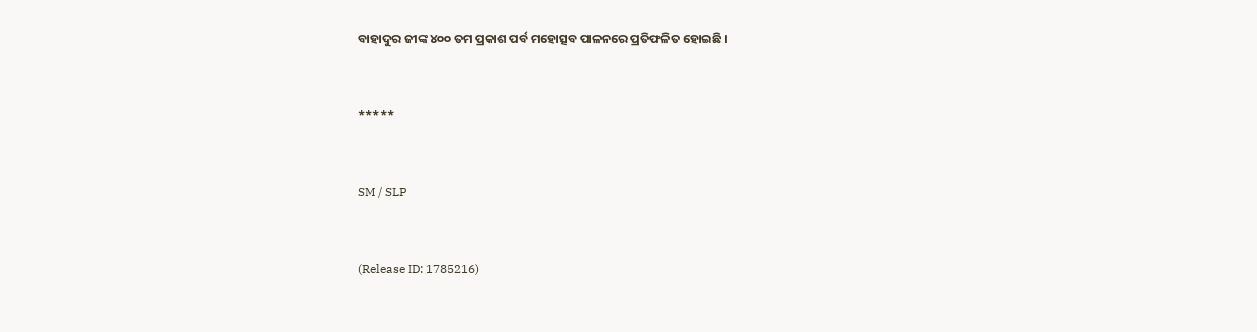ବାହାଦୁର ଜୀଙ୍କ ୪୦୦ ତମ ପ୍ରକାଶ ପର୍ବ ମହୋତ୍ସବ ପାଳନରେ ପ୍ରତିଫଳିତ ହୋଇଛି ।



*****



SM / SLP



(Release ID: 1785216)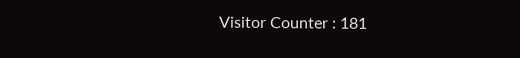Visitor Counter : 181